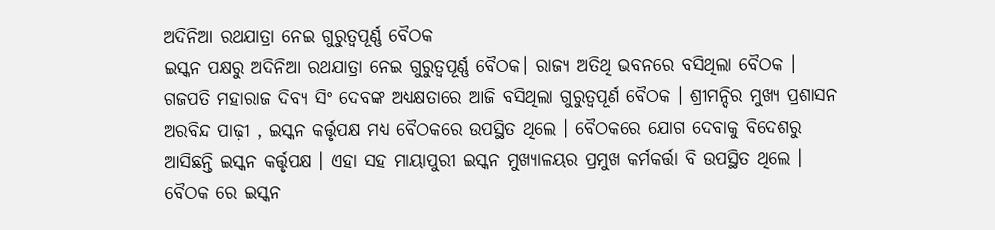ଅଦିନିଆ ରଥଯାତ୍ରା ନେଇ ଗୁରୁତ୍ୱପୂର୍ଣ୍ଣ ବୈଠକ
ଇସ୍କନ ପକ୍ଷରୁ ଅଦିନିଆ ରଥଯାତ୍ରା ନେଇ ଗୁରୁତ୍ୱପୂର୍ଣ୍ଣ ବୈଠକ। ରାଜ୍ୟ ଅତିଥି ଭବନରେ ବସିଥିଲା ବୈଠକ । ଗଜପତି ମହାରାଜ ଦିବ୍ୟ ସିଂ ଦେବଙ୍କ ଅଧ୍ୟକ୍ଷତାରେ ଆଜି ବସିଥିଲା ଗୁରୁତ୍ୱପୂର୍ଣ ବୈଠକ । ଶ୍ରୀମନ୍ଦିର ମୁଖ୍ୟ ପ୍ରଶାସନ ଅରବିନ୍ଦ ପାଢ଼ୀ , ଇସ୍କନ କର୍ତ୍ତୃପକ୍ଷ ମଧ୍ୟ ବୈଠକରେ ଉପସ୍ଥିତ ଥିଲେ । ବୈଠକରେ ଯୋଗ ଦେବାକୁ ବିଦେଶରୁ ଆସିଛନ୍ତି ଇସ୍କନ କର୍ତ୍ତୃପକ୍ଷ । ଏହା ସହ ମାୟାପୁରୀ ଇସ୍କନ ମୁଖ୍ୟାଳୟର ପ୍ରମୁଖ କର୍ମକର୍ତ୍ତା ବି ଉପସ୍ଥିତ ଥିଲେ । ବୈଠକ ରେ ଇସ୍କନ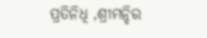ପ୍ରତିନିଧି ,ଶ୍ରୀମନ୍ଦିର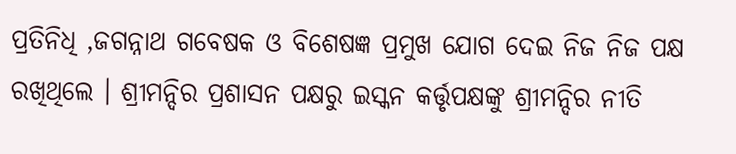ପ୍ରତିନିଧି ,ଜଗନ୍ନାଥ ଗବେଷକ ଓ ବିଶେଷଜ୍ଞ ପ୍ରମୁଖ ଯୋଗ ଦେଇ ନିଜ ନିଜ ପକ୍ଷ ରଖିଥିଲେ । ଶ୍ରୀମନ୍ଦିର ପ୍ରଶାସନ ପକ୍ଷରୁ ଇସ୍କନ କର୍ତ୍ତୃପକ୍ଷଙ୍କୁ ଶ୍ରୀମନ୍ଦିର ନୀତି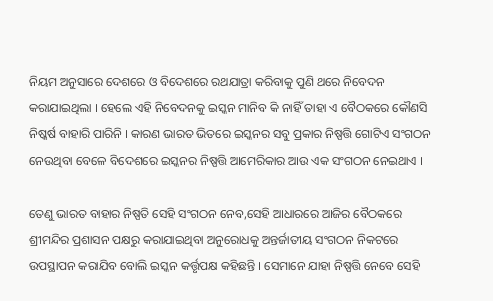ନିୟମ ଅନୁସାରେ ଦେଶରେ ଓ ବିଦେଶରେ ରଥଯାତ୍ରା କରିବାକୁ ପୁଣି ଥରେ ନିବେଦନ କରାଯାଇଥିଲା । ହେଲେ ଏହି ନିବେଦନକୁ ଇସ୍କନ ମାନିବ କି ନାହିଁ ତାହା ଏ ବୈଠକରେ କୌଣସି ନିଷ୍କର୍ଷ ବାହାରି ପାରିନି । କାରଣ ଭାରତ ଭିତରେ ଇସ୍କନର ସବୁ ପ୍ରକାର ନିଷ୍ପତ୍ତି ଗୋଟିଏ ସଂଗଠନ ନେଉଥିବା ବେଳେ ବିଦେଶରେ ଇସ୍କନର ନିଷ୍ପତ୍ତି ଆମେରିକାର ଆଉ ଏକ ସଂଗଠନ ନେଇଥାଏ ।

ତେଣୁ ଭାରତ ବାହାର ନିଷ୍ପତି ସେହି ସଂଗଠନ ନେବ,ସେହି ଆଧାରରେ ଆଜିର ବୈଠକରେ ଶ୍ରୀମନ୍ଦିର ପ୍ରଶାସନ ପକ୍ଷରୁ କରାଯାଇଥିବା ଅନୁରୋଧକୁ ଅନ୍ତର୍ଜାତୀୟ ସଂଗଠନ ନିକଟରେ ଉପସ୍ଥାପନ କରାଯିବ ବୋଲି ଇସ୍କନ କର୍ତ୍ତୃପକ୍ଷ କହିଛନ୍ତି । ସେମାନେ ଯାହା ନିଷ୍ପତ୍ତି ନେବେ ସେହି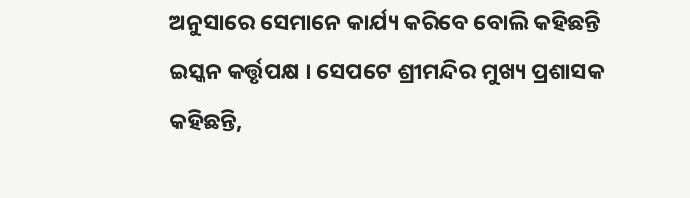ଅନୁସାରେ ସେମାନେ କାର୍ଯ୍ୟ କରିବେ ବୋଲି କହିଛନ୍ତି ଇସ୍କନ କର୍ତ୍ତୃପକ୍ଷ । ସେପଟେ ଶ୍ରୀମନ୍ଦିର ମୁଖ୍ୟ ପ୍ରଶାସକ କହିଛନ୍ତି,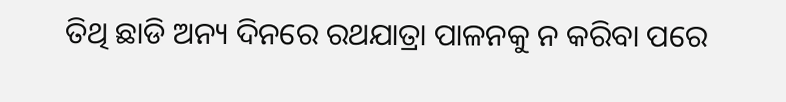ତିଥି ଛାଡି ଅନ୍ୟ ଦିନରେ ରଥଯାତ୍ରା ପାଳନକୁ ନ କରିବା ପରେ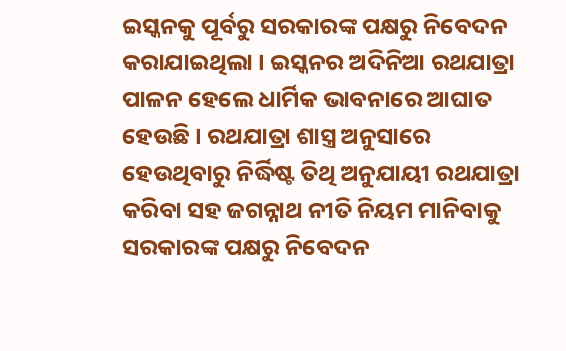ଇସ୍କନକୁ ପୂର୍ବରୁ ସରକାରଙ୍କ ପକ୍ଷରୁ ନିବେଦନ କରାଯାଇଥିଲା । ଇସ୍କନର ଅଦିନିଆ ରଥଯାତ୍ରା ପାଳନ ହେଲେ ଧାର୍ମିକ ଭାବନାରେ ଆଘାତ ହେଉଛି । ରଥଯାତ୍ରା ଶାସ୍ତ୍ର ଅନୁସାରେ ହେଉଥିବାରୁ ନିର୍ଦ୍ଧିଷ୍ଟ ତିଥି ଅନୁଯାୟୀ ରଥଯାତ୍ରା କରିବା ସହ ଜଗନ୍ନାଥ ନୀତି ନିୟମ ମାନିବାକୁ ସରକାରଙ୍କ ପକ୍ଷରୁ ନିବେଦନ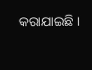କରାଯାଇଛି ।